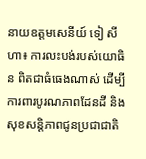នាយឧត្តមសេនីយ៍ ទៀ សីហា៖ ការលះបង់របស់យោធិន ពិតជាធំធេងណាស់ ដើម្បីការពារបូរណភាពដែនដី និងសុខសន្តិភាពជូនប្រជាជាតិ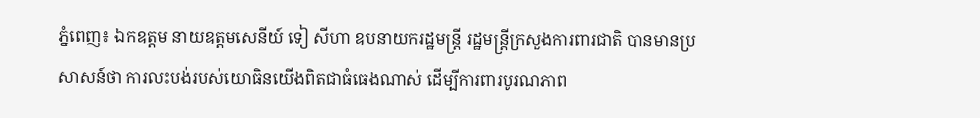ភ្នំពេញ៖ ឯកឧត្តម នាយឧត្តមសេនីយ៍ ទៀ សីហា ឧបនាយករដ្ឋមន្ត្រី រដ្ឋមន្ត្រីក្រសួងការពារជាតិ បានមានប្រសាសន៍ថា ការលះបង់របស់យោធិនយើងពិតជាធំធេងណាស់ ដើម្បីការពារបូរណភាព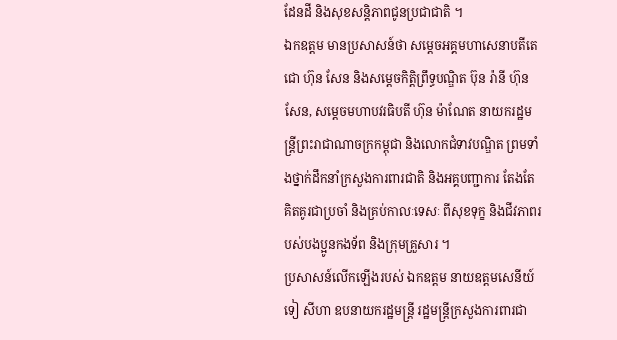ដែនដី និងសុខសន្តិភាពជូនប្រជាជាតិ ។
ឯកឧត្តម មានប្រសាសន៍ថា សម្តេចអគ្គមហាសេនាបតីតេជោ ហ៊ុន សែន និងសម្តេចកិត្តិព្រឹទ្ធបណ្ឌិត ប៊ុន រ៉ានី ហ៊ុន សែន, សម្តេចមហាបវរធិបតី ហ៊ុន ម៉ាណែត នាយករដ្ឋមន្ត្រីព្រះរាជាណាចក្រកម្ពុជា និងលោកជំទាវបណ្ឌិត ព្រមទាំងថ្នាក់ដឹកនាំក្រសួងការពារជាតិ និងអគ្គបញ្ជាការ តែងតែគិតគូរជាប្រចាំ និងគ្រប់កាលៈទេសៈ ពីសុខទុក្ខ និងជីវភាពរបស់បងប្អូនកងទ័ព និងក្រុមគ្រួសារ ។
ប្រសាសន៍លើកឡើងរបស់ ឯកឧត្តម នាយឧត្តមសេនីយ៍ ទៀ សីហា ឧបនាយករដ្ឋមន្ត្រី រដ្ឋមន្ត្រីក្រសួងការពារជា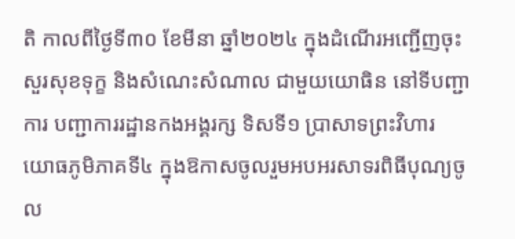តិ កាលពីថ្ងៃទី៣០ ខែមីនា ឆ្នាំ២០២៤ ក្នុងដំណើរអញ្ជើញចុះសួរសុខទុក្ខ និងសំណេះសំណាល ជាមួយយោធិន នៅទីបញ្ជាការ បញ្ជាការរដ្ឋានកងអង្គរក្ស ទិសទី១ ប្រាសាទព្រះវិហារ យោធភូមិភាគទី៤ ក្នុងឱកាសចូលរួមអបអរសាទរពិធីបុណ្យចូល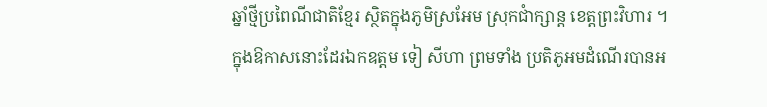ឆ្នាំថ្មីប្រពៃណីជាតិខ្មែរ ស្ថិតក្នុងភូមិស្រអែម ស្រុកជាំក្សាន្ត ខេត្តព្រះវិហារ ។
ក្នុងឱកាសនោះដែរឯកឧត្តម ទៀ សីហា ព្រមទាំង ប្រតិភូអមដំណើរបានអ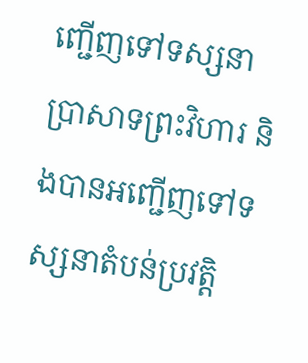ញ្ជើញទៅទស្សនាប្រាសាទព្រះវិហារ និងបានអញ្ជើញទៅទស្សនាតំបន់ប្រវត្តិ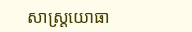សាស្ត្រយោធា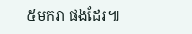៥មករា ផងដែរ៕